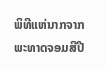ພິທີແຫ່ນາກຈາກພະທາດຈອມສີປີ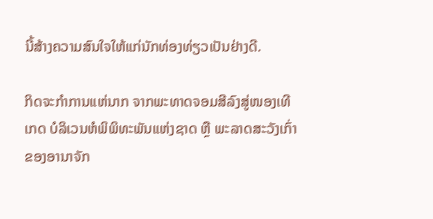ນີ້ສ້າງຄວາມສົນໃຈໃຫ້ແກ່ນັກທ່ອງທ່ຽວເປັນຢ່າງດີ.

ກິດຈະກຳການແຫ່ນາກ ຈາກພະທາດຈອມສີລົງສູ່ໜອງເທີເກດ ບໍລິເວນຫໍພິພິທະພັນແຫ່ງຊາດ ຫຼື ພະລາດສະວັງເກົ່າ ຂອງອານາຈັກ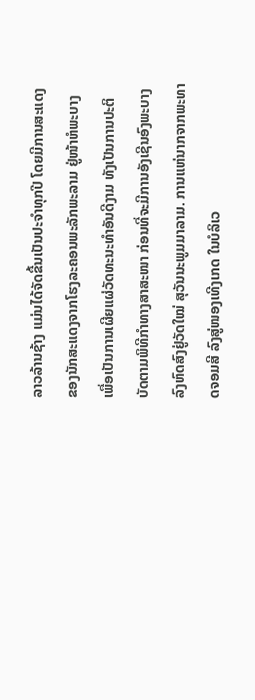ລາວລ້ານຊ້າງ ແມ່ນໄດ້ຈັດຂື້ນເປັນປະຈຳທຸກປີ ໂດຍມີການສະແດງ ຂອງນັກສະແດງຈາກໂຮງລະຄອນພະລັກພະລາມ ຢູ່ໜ້າຫໍພະບາງ ເພື່ອເປັນການເຜີຍແຜ່ວັດທະນະທຳອັນດີງາມ ທັງເປັນການປະຕິບັດຕາມພິທີກຳທາງສາສະໜາ ກ່ອນທີ່ຈະມີການອັງເຊີນອົງພະບາງລົງຫົດສົງຢູ່ວັດໃໝ່ ສຸວັນນະພູມມາລາມ. ການແຫ່ນາກຈາກພະທາດຈອມສີ ລົງສູ່ໜອງເທີງເກດ ໃນບໍລິເວ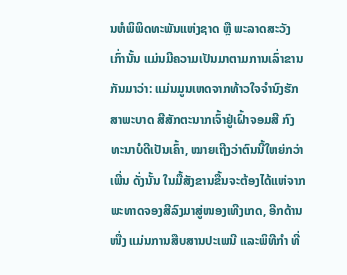ນຫໍພິພິດທະພັນແຫ່ງຊາດ ຫຼື ພະລາດສະວັງເກົ່ານັ້ນ ແມ່ນມີຄວາມເປັນມາຕາມການເລົ່າຂານກັນມາວ່າ: ແມ່ນມູນເຫດຈາກທ້າວໃຈຈຳນົງຮັກສາພະບາດ ສີສັກຕະນາກເຈົ້າຢູ່ເຝົ້າຈອມສີ ກົງທະນາບໍດີເປັນເຄົ້າ, ໝາຍເຖີງວ່າຕົນນີ້ໃຫຍ່ກວ່າເພີ່ນ ດັ່ງນັ້ນ ໃນມື້ສັງຂານຂື້ນຈະຕ້ອງໄດ້ແຫ່ຈາກພະທາດຈອງສີລົງມາສູ່ໜອງເທີງເກດ, ອີກດ້ານໜື່ງ ແມ່ນການສືບສານປະເພນີ ແລະພິທີກຳ ທີ່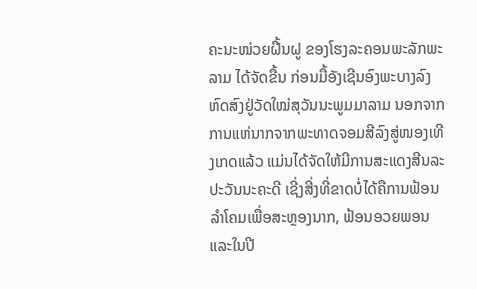ຄະນະໜ່ວຍຝື້ນຝູ ຂອງໂຮງລະຄອນພະລັກພະລາມ ໄດ້ຈັດຂື້ນ ກ່ອນມື້ອັງເຊີນອົງພະບາງລົງຫົດສົງຢູ່ວັດໃໝ່ສຸວັນນະພູມມາລາມ ນອກຈາກ ການແຫ່ນາກຈາກພະທາດຈອມສີລົງສູ່ໜອງເທີງເກດແລ້ວ ແມ່ນໄດ້ຈັດໃຫ້ມີການສະແດງສີນລະປະວັນນະຄະດີ ເຊີ່ງສີ່ງທີ່ຂາດບໍ່ໄດ້ຄືການຟ້ອນລຳໂຄມເພື່ອສະຫຼອງນາກ, ຟ້ອນອວຍພອນ ແລະໃນປີ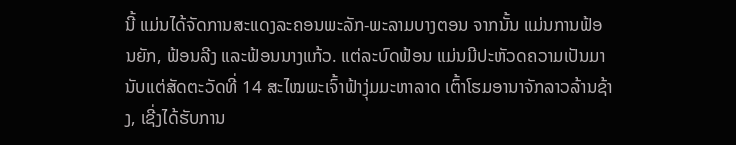ນີ້ ແມ່ນໄດ້ຈັດການສະແດງລະຄອນພະລັກ-ພະລາມບາງຕອນ ຈາກນັ້ນ ແມ່ນການຟ້ອນຍັກ, ຟ້ອນລີງ ແລະຟ້ອນນາງແກ້ວ. ແຕ່ລະບົດຟ້ອນ ແມ່ນມີປະຫັວດຄວາມເປັນມານັບແຕ່ສັດຕະວັດທີ່ 14 ສະໄໝພະເຈົ້າຟ້າງຸ່ມມະຫາລາດ ເຕົ້າໂຮມອານາຈັກລາວລ້ານຊ້າງ, ເຊີ່ງໄດ້ຮັບການ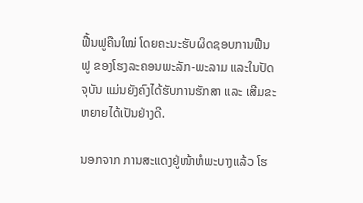ຟື້ນຟູຄືນໃໝ່ ໂດຍຄະນະຮັບຜິດຊອບການຟືນຟູ ຂອງໂຮງລະຄອນພະລັກ-ພະລາມ ແລະໃນປັດຈຸບັນ ແມ່ນຍັງຄົງໄດ້ຮັບການຮັກສາ ແລະ ເສີມຂະຫຍາຍໄດ້ເປັນຢ່າງດີ.

ນອກຈາກ ການສະແດງຢູ່ໜ້າຫໍພະບາງແລ້ວ ໂຮ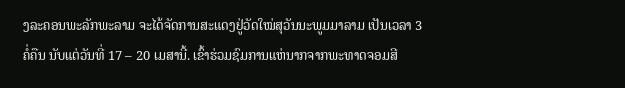ງລະຄອນພະລັກພະລາມ ຈະໄດ້ຈັດການສະແດງຢູ່ວັດໃໝ່ສຸວັນນະພູມມາລາມ ເປັນເວລາ 3 ຄໍ່ຄືນ ນັບແຕ່ວັນທີ່ 17 – 20 ເມສານີ້. ເຂົ້າຮ່ວມຊົມການແຫ່ນາກຈາກພະທາດຈອມສີ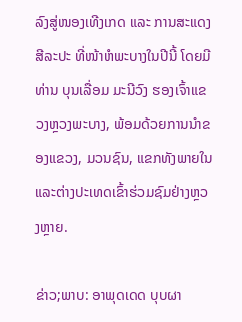ລົງສູ່ໜອງເທີງເກດ ແລະ ການສະແດງສີລະປະ ທີ່ໜ້າຫໍພະບາງໃນປີນີ້ ໂດຍມີ ທ່ານ ບຸນເລື່ອມ ມະນີວົງ ຮອງເຈົ້າແຂວງຫຼວງພະບາງ, ພ້ອມດ້ວຍການນຳຂອງແຂວງ, ມວນຊົນ, ແຂກທັງພາຍໃນ ແລະຕ່າງປະເທດເຂົ້າຮ່ວມຊົມຢ່າງຫຼວງຫຼາຍ.

ຂ່າວ;ພາບ: ອາພຸດເດດ ບຸບຜາ